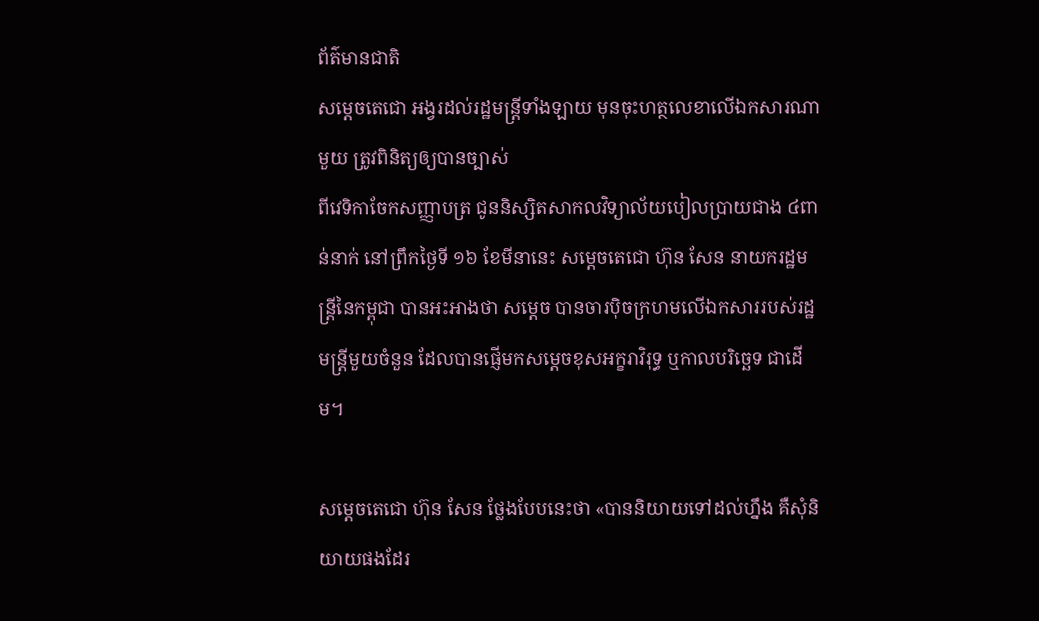ព័ត៌មានជាតិ
សម្ដេចតេជោ អង្វរដល់រដ្ឋមន្ត្រីទាំងឡាយ មុនចុះហត្ថលេខាលើឯកសារណាមួយ ត្រូវពិនិត្យឲ្យបានច្បាស់
ពីវេទិកាចែកសញ្ញាបត្រ ជូននិស្សិតសាកលវិទ្យាល័យបៀលប្រាយជាង ៤ពាន់នាក់ នៅព្រឹកថ្ងៃទី ១៦ ខែមីនានេះ សម្ដេចតេជោ ហ៊ុន សែន នាយករដ្ឋមន្ត្រីនៃកម្ពុជា បានអះអាងថា សម្ដេច បានចារប៉ិចក្រហមលើឯកសាររបស់រដ្ឋមន្ត្រីមួយចំនួន ដែលបានផ្ញើមកសម្ដេចខុសអក្ខរាវិរុទ្ធ ឬកាលបរិច្ឆេទ ជាដើម។

សម្ដេចតេជោ ហ៊ុន សែន ថ្លែងបែបនេះថា «បាននិយាយទៅដល់ហ្នឹង គឺសុំនិយាយផងដែរ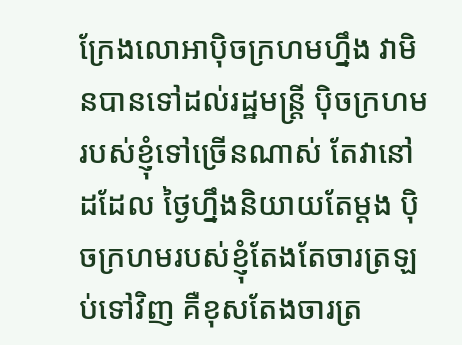ក្រែងលោអាប៉ិចក្រហមហ្នឹង វាមិនបានទៅដល់រដ្ឋមន្ត្រី ប៉ិចក្រហមរបស់ខ្ញុំទៅច្រើនណាស់ តែវានៅដដែល ថ្ងៃហ្នឹងនិយាយតែម្ដង ប៉ិចក្រហមរបស់ខ្ញុំតែងតែចារត្រឡប់ទៅវិញ គឺខុសតែងចារត្រ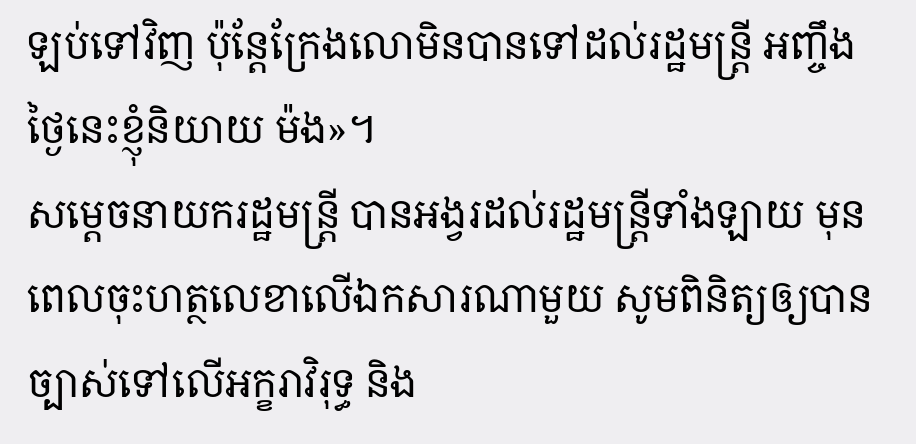ឡប់ទៅវិញ ប៉ុន្តែក្រែងលោមិនបានទៅដល់រដ្ឋមន្ត្រី អញ្ចឹងថ្ងៃនេះខ្ញុំនិយាយ ម៉ង»។
សម្ដេចនាយករដ្ឋមន្ត្រី បានអង្វរដល់រដ្ឋមន្ត្រីទាំងឡាយ មុនពេលចុះហត្ថលេខាលើឯកសារណាមួយ សូមពិនិត្យឲ្យបានច្បាស់ទៅលើអក្ខរាវិរុទ្ធ និង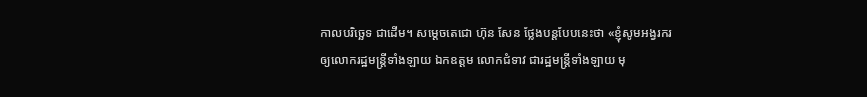កាលបរិច្ឆេទ ជាដើម។ សម្ដេចតេជោ ហ៊ុន សែន ថ្លែងបន្តបែបនេះថា «ខ្ញុំសូមអង្វរករឲ្យលោករដ្ឋមន្ត្រីទាំងឡាយ ឯកឧត្ដម លោកជំទាវ ជារដ្ឋមន្ត្រីទាំងឡាយ មុ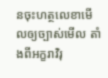នចុះហត្ថលេខាមើលឲ្យច្បាស់មើល តាំងពីអក្ខរាវិរុ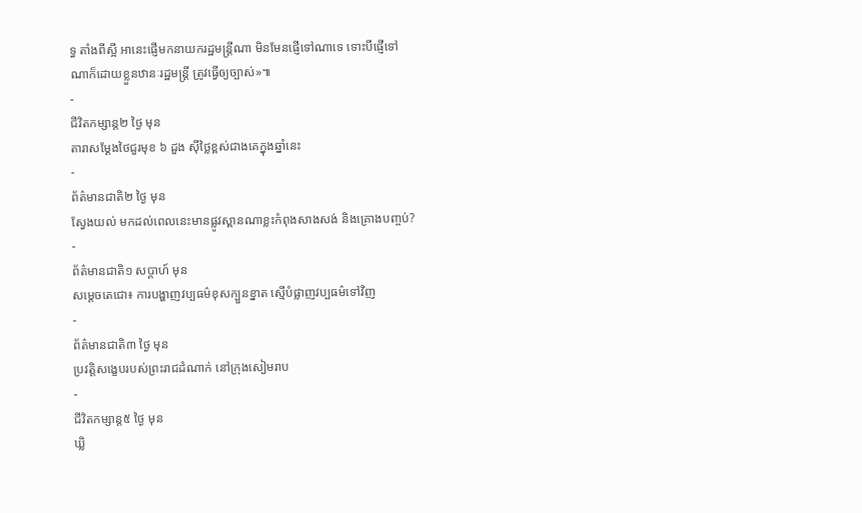ទ្ធ តាំងពីស្អី អានេះផ្ញើមកនាយករដ្ឋមន្ត្រីណា មិនមែនផ្ញើទៅណាទេ ទោះបីផ្ញើទៅណាក៏ដោយខ្លួនឋានៈរដ្ឋមន្ត្រី ត្រូវធ្វើឲ្យច្បាស់»៕
-
ជីវិតកម្សាន្ដ២ ថ្ងៃ មុន
តារាសម្ដែងថៃជួរមុខ ៦ ដួង ស៊ីថ្លៃខ្ពស់ជាងគេក្នុងឆ្នាំនេះ
-
ព័ត៌មានជាតិ២ ថ្ងៃ មុន
ស្វែងយល់ មកដល់ពេលនេះមានផ្លូវស្ពានណាខ្លះកំពុងសាងសង់ និងគ្រោងបញ្ចប់?
-
ព័ត៌មានជាតិ១ សប្តាហ៍ មុន
សម្តេចតេជោ៖ ការបង្ហាញវប្បធម៌ខុសក្បួនខ្នាត ស្មើបំផ្លាញវប្បធម៌ទៅវិញ
-
ព័ត៌មានជាតិ៣ ថ្ងៃ មុន
ប្រវត្តិសង្ខេបរបស់ព្រះរាជដំណាក់ នៅក្រុងសៀមរាប
-
ជីវិតកម្សាន្ដ៥ ថ្ងៃ មុន
ឃ្លិ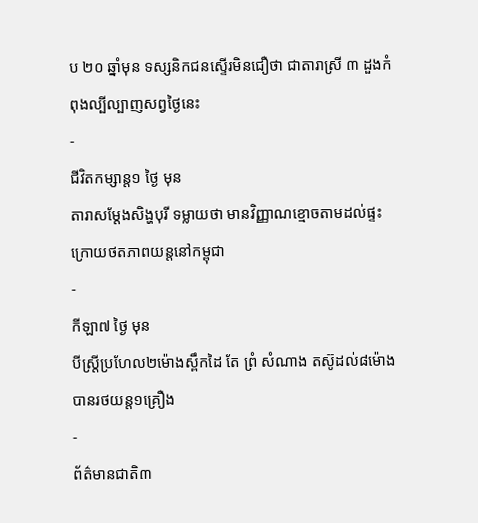ប ២០ ឆ្នាំមុន ទស្សនិកជនស្ទើរមិនជឿថា ជាតារាស្រី ៣ ដួងកំពុងល្បីល្បាញសព្វថ្ងៃនេះ
-
ជីវិតកម្សាន្ដ១ ថ្ងៃ មុន
តារាសម្ដែងសិង្ហបុរី ទម្លាយថា មានវិញ្ញាណខ្មោចតាមដល់ផ្ទះ ក្រោយថតភាពយន្តនៅកម្ពុជា
-
កីឡា៧ ថ្ងៃ មុន
បីស្រ្ដីប្រហែល២ម៉ោងស្ពឹកដៃ តែ ព្រំ សំណាង តស៊ូដល់៨ម៉ោងបានរថយន្ត១គ្រឿង
-
ព័ត៌មានជាតិ៣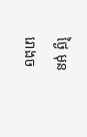ថ្ងៃ មុន
រោងច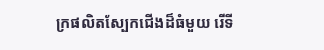ក្រផលិតស្បែកជើងដ៏ធំមួយ រើទី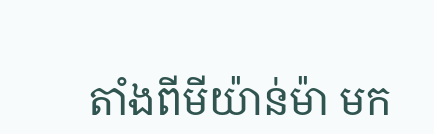តាំងពីមីយ៉ាន់ម៉ា មក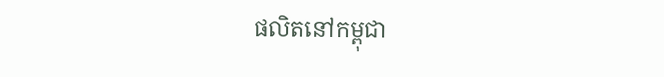ផលិតនៅកម្ពុជា